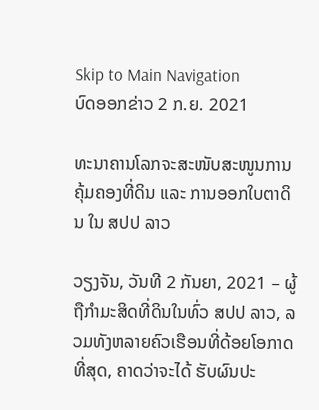Skip to Main Navigation
ບົດອອກຂ່າວ 2 ກ.ຍ. 2021

ທະນາຄານໂລກຈະສະໜັບສະໜູນການຄຸ້ມຄອງທີ່ດິນ ແລະ ການອອກໃບຕາດິນ ໃນ ສປປ ລາວ

ວຽງຈັນ, ວັນທີ 2 ກັນຍາ, 2021 – ຜູ້ຖືກຳມະສິດທີ່ດິນໃນທົ່ວ ສປປ ລາວ, ລວມທັງຫລາຍຄົວເຮືອນທີ່ດ້ອຍໂອກາດທີ່ສຸດ, ຄາດວ່າຈະໄດ້ ຮັບຜົນປະ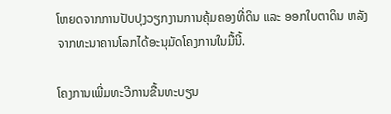ໂຫຍດຈາກການປັບປຸງວຽກງານການຄຸ້ມຄອງທີ່ດິນ ແລະ ອອກໃບຕາດິນ ຫລັງຈາກທະນາຄານໂລກໄດ້ອະນຸມັດໂຄງການໃນມື້ນີ້.

ໂຄງການເພີ່ມທະວີການຂື້ນທະບຽນ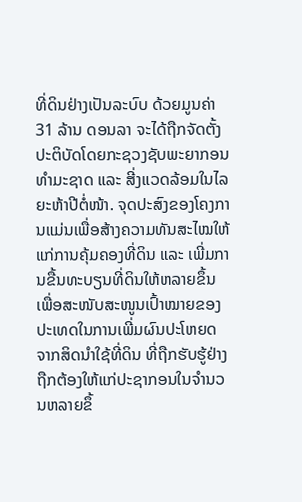ທີ່ດິນຢ່າງເປັນລະບົບ ດ້ວຍມູນຄ່າ 31 ລ້ານ ດອນລາ ຈະໄດ້ຖືກຈັດຕັ້ງປະຕິບັດໂດຍກະຊວງຊັບພະຍາກອນ ທຳມະຊາດ ແລະ ສີ່ງແວດລ້ອມໃນໄລຍະຫ້າປີຕໍ່ໜ້າ. ຈຸດປະສົງຂອງໂຄງການແມ່ນເພື່ອສ້າງຄວາມທັນສະໄໝໃຫ້ແກ່ການຄຸ້ມຄອງທີ່ດິນ ແລະ ເພີ່ມການຂື້ນທະບຽນທີ່ດິນໃຫ້ຫລາຍຂຶ້ນ ເພື່ອສະໜັບສະໜູນເປົ້າໝາຍຂອງປະເທດໃນການເພີ່ມຜົນປະໂຫຍດຈາກສິດນຳໃຊ້ທີ່ດິນ ທີ່ຖືກຮັບຮູ້ຢ່າງຖືກຕ້ອງໃຫ້ແກ່ປະຊາກອນໃນຈຳນວນຫລາຍຂຶ້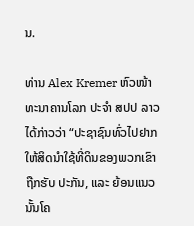ນ.

ທ່ານ Alex Kremer ຫົວໜ້າທະນາຄານໂລກ ປະຈຳ ສປປ ລາວ ໄດ້ກ່າວວ່າ “ປະຊາຊົນທົ່ວໄປຢາກໃຫ້ສິດນຳໃຊ້ທີ່ດິນຂອງພວກເຂົາຖືກຮັບ ປະກັນ, ແລະ ຍ້ອນແນວນັ້ນໂຄ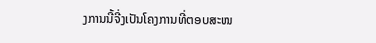ງການນີ້ຈີ່ງເປັນໂຄງການທີ່ຕອບສະໜ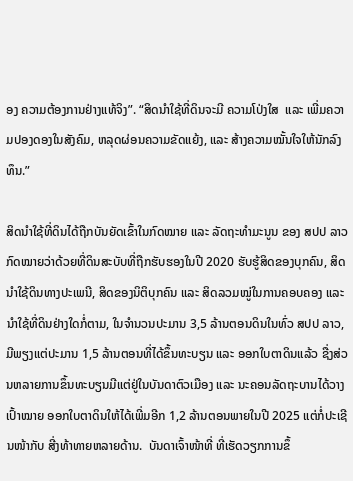ອງ ຄວາມຕ້ອງການຢ່າງແທ້ຈິງ”. “ສິດນຳໃຊ້ທີ່ດິນຈະມີ ຄວາມໂປ່ງໃສ  ແລະ ເພີ່ມຄວາມປອງດອງໃນສັງຄົມ, ຫລຸດຜ່ອນຄວາມຂັດແຍ້ງ, ແລະ ສ້າງຄວາມໝັ້ນໃຈໃຫ້ນັກລົງທຶນ.”

ສິດນຳໃຊ້ທີ່ດິນໄດ້ຖືກບັນຍັດເຂົ້າໃນກົດໝາຍ ແລະ ລັດຖະທຳມະນູນ ຂອງ ສປປ ລາວກົດໝາຍວ່າດ້ວຍທີ່ດິນສະບັບທີ່ຖືກຮັບຮອງໃນປີ 2020 ຮັບຮູ້ສິດຂອງບຸກຄົນ, ສິດນຳໃຊ້ດິນທາງປະເພນີ, ສິດຂອງນິຕິບຸກຄົນ ແລະ ສິດລວມໝູ່ໃນການຄອບຄອງ ແລະ ນຳໃຊ້ທີ່ດິນຢ່າງໃດກໍ່ຕາມ, ໃນຈຳນວນປະມານ 3,5 ລ້ານຕອນດິນໃນທົ່ວ ສປປ ລາວ, ມີພຽງແຕ່ປະມານ 1,5 ລ້ານຕອນທີ່ໄດ້ຂຶ້ນທະບຽນ ແລະ ອອກໃບຕາດິນແລ້ວ ຊື່ງສ່ວນຫລາຍການຂຶ້ນທະບຽນມີແຕ່ຢູ່ໃນບັນດາຕົວເມືອງ ແລະ ນະຄອນລັດຖະບານໄດ້ວາງເປົ້າໝາຍ ອອກໃບຕາດິນໃຫ້ໄດ້ເພີ່ມອີກ 1,2 ລ້ານຕອນພາຍໃນປີ 2025 ແຕ່ກໍ່ປະເຊີນໜ້າກັບ ສີ່ງທ້າທາຍຫລາຍດ້ານ.  ບັນດາເຈົ້າໜ້າທີ່ ທີ່ເຮັດວຽກການຂຶ້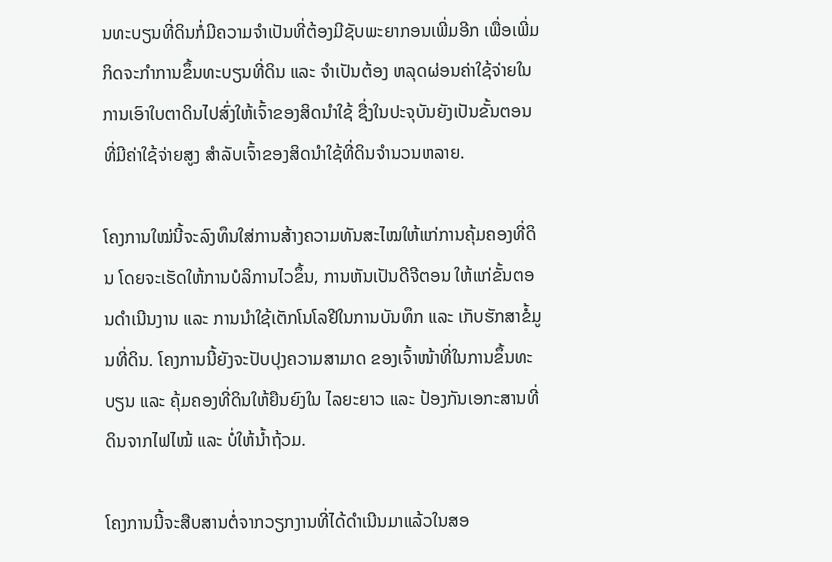ນທະບຽນທີ່ດິນກໍ່ມີຄວາມຈຳເປັນທີ່ຕ້ອງມີຊັບພະຍາກອນເພີ່ມອີກ ເພື່ອເພີ່ມກິດຈະກຳການຂຶ້ນທະບຽນທີ່ດິນ ແລະ ຈຳເປັນຕ້ອງ ຫລຸດຜ່ອນຄ່າໃຊ້ຈ່າຍໃນການເອົາໃບຕາດິນໄປສົ່ງໃຫ້ເຈົ້າຂອງສິດນຳໃຊ້ ຊື່ງໃນປະຈຸບັນຍັງເປັນຂັ້ນຕອນທີ່ມີຄ່າໃຊ້ຈ່າຍສູງ ສຳລັບເຈົ້າຂອງສິດນຳໃຊ້ທີ່ດິນຈຳນວນຫລາຍ.

ໂຄງການໃໝ່ນີ້ຈະລົງທຶນໃສ່ການສ້າງຄວາມທັນສະໄໝໃຫ້ແກ່ການຄຸ້ມຄອງທີ່ດິນ ໂດຍຈະເຮັດໃຫ້ການບໍລິການໄວຂຶ້ນ, ການຫັນເປັນດີຈີຕອນ ໃຫ້ແກ່ຂັ້ນຕອນດຳເນີນງານ ແລະ ການນຳໃຊ້ເຕັກໂນໂລຢີໃນການບັນທຶກ ແລະ ເກັບຮັກສາຂໍ້ມູນທີ່ດິນ. ໂຄງການນີ້ຍັງຈະປັບປຸງຄວາມສາມາດ ຂອງເຈົ້າໜ້າທີ່ໃນການຂຶ້ນທະບຽນ ແລະ ຄຸ້ມຄອງທີ່ດິນໃຫ້ຍືນຍົງໃນ ໄລຍະຍາວ ແລະ ປ້ອງກັນເອກະສານທີ່ດິນຈາກໄຟໄໝ້ ແລະ ບໍ່ໃຫ້ນ້ຳຖ້ວມ.

ໂຄງການນີ້ຈະສືບສານຕໍ່ຈາກວຽກງານທີ່ໄດ້ດຳເນີນມາແລ້ວໃນສອ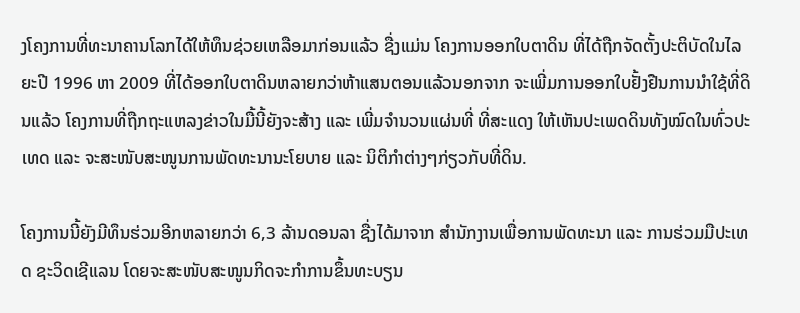ງໂຄງການທີ່ທະນາຄານໂລກໄດ້ໃຫ້ທຶນຊ່ວຍເຫລືອມາກ່ອນແລ້ວ ຊື່ງແມ່ນ ໂຄງການອອກໃບຕາດິນ ທີ່ໄດ້ຖືກຈັດຕັ້ງປະຕິບັດໃນໄລຍະປີ 1996 ຫາ 2009 ທີ່ໄດ້ອອກໃບຕາດິນຫລາຍກວ່າຫ້າແສນຕອນແລ້ວນອກຈາກ ຈະເພີ່ມການອອກໃບຢັ້ງຢືນການນຳໃຊ້ທີ່ດິນແລ້ວ ໂຄງການທີ່ຖືກຖະແຫລງຂ່າວໃນມື້ນີ້ຍັງຈະສ້າງ ແລະ ເພີ່ມຈຳນວນແຜ່ນທີ່ ທີ່ສະແດງ ໃຫ້ເຫັນປະເພດດິນທັງໝົດໃນທົ່ວປະເທດ ແລະ ຈະສະໜັບສະໜູນການພັດທະນານະໂຍບາຍ ແລະ ນິຕິກຳຕ່າງໆກ່ຽວກັບທີ່ດິນ.

ໂຄງການນີ້ຍັງມີທຶນຮ່ວມອີກຫລາຍກວ່າ 6,3 ລ້ານດອນລາ ຊື່ງໄດ້ມາຈາກ ສຳນັກງານເພື່ອການພັດທະນາ ແລະ ການຮ່ວມມືປະເທດ ຊະວິດເຊີແລນ ໂດຍຈະສະໜັບສະໜູນກິດຈະກຳການຂຶ້ນທະບຽນ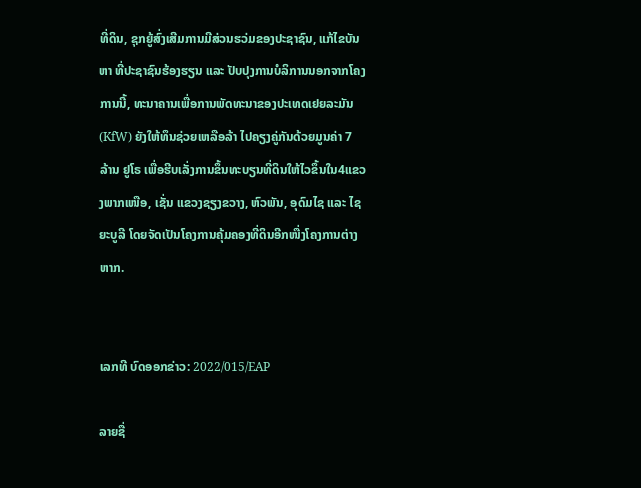ທີ່ດິນ, ຊຸກຍູ້ສົ່ງເສີມການມີສ່ວນຮວ່ມຂອງປະຊາຊົນ, ແກ້ໄຂບັນຫາ ທີ່ປະຊາຊົນຮ້ອງຮຽນ ແລະ ປັບປຸງການບໍລິການນອກຈາກໂຄງການນີ້, ທະນາຄານເພື່ອການພັດທະນາຂອງປະເທດເຢຍລະມັນ (KfW) ຍັງໃຫ້ທຶນຊ່ວຍເຫລືອລ້າ ໄປຄຽງຄູ່ກັນດ້ວຍມູນຄ່າ 7 ລ້ານ ຢູໂຣ ເພື່ອຮີບເລັ່ງການຂຶ້ນທະບຽນທີ່ດິນໃຫ້ໄວຂຶ້ນໃນ4ແຂວງພາກເໜືອ, ເຊັ່ນ ແຂວງຊຽງຂວາງ, ຫົວພັນ, ອຸດົມໄຊ ແລະ ໄຊຍະບູລີ ໂດຍຈັດເປັນໂຄງການຄຸ້ມຄອງທີ່ດິນອີກໜື່ງໂຄງການຕ່າງຫາກ.


ເລກທີ ບົດອອກຂ່າວ: 2022/015/EAP

ລາຍຊື່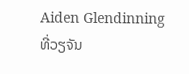Aiden Glendinning
ທີ່ວຽຈັນ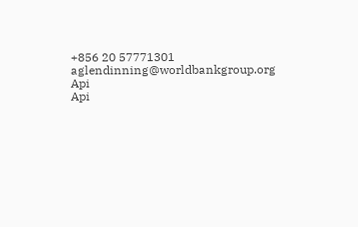+856 20 57771301
aglendinning@worldbankgroup.org
Api
Api